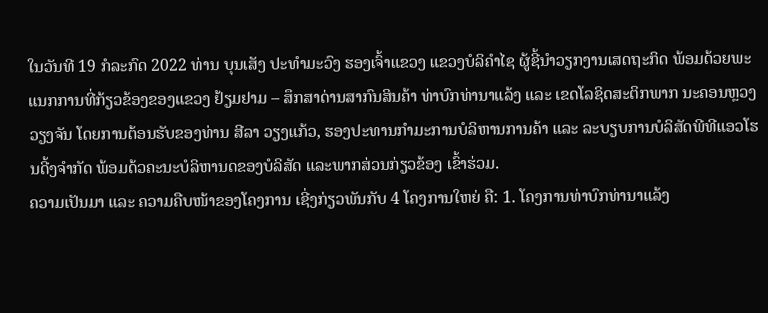ໃນວັນທີ 19 ກໍລະກົດ 2022 ທ່ານ ບຸນເສັງ ປະທຳມະວົງ ຮອງເຈົ້າແຂວງ ແຂວງບໍລິຄຳໄຊ ຜູ້ຊີ້ນຳວຽກງານເສດຖະກິດ ພ້ອມດ້ວຍພະແນກການທີ່ກ້ຽວຂ້ອງຂອງແຂວງ ຢ້ຽມຢາມ – ສຶກສາດ່ານສາກົນສິນຄ້າ ທ່າບົກທ່ານາແລ້ງ ແລະ ເຂດໂລຊິດສະຕິກພາກ ນະຄອນຫຼວງວຽງຈັນ ໂດຍການຕ້ອນຮັບຂອງທ່ານ ສີລາ ວຽງແກ້ວ, ຮອງປະທານກໍາມະການບໍລິຫານການຄ້າ ແລະ ລະບຽບການບໍລິສັດພີທີແອວໂຮນດີ້ງຈຳກັດ ພ້ອມດ້ວຄະນະບໍລິຫານດຂອງບໍລິສັດ ແລະພາກສ່ວນກ່ຽວຂ້ອງ ເຂົ້າຮ່ວມ.
ຄວາມເປັນມາ ແລະ ຄວາມຄືບໜ້າຂອງໂຄງການ ເຊີ່ງກ່ຽວພັນກັບ 4 ໂຄງການໃຫຍ່ ຄື: 1. ໂຄງການທ່າບົກທ່ານາແລ້ງ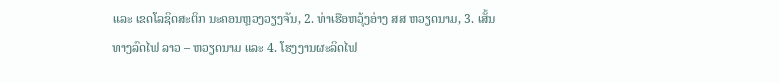ແລະ ເຂດໂລຊິດສະຕິກ ນະຄອນຫຼວງວຽງຈັນ, 2. ທ່າເຮືອຫວຸ້ງອ່າງ ສສ ຫວຽດນາມ, 3. ເສັ້ນທາງລົດໄຟ ລາວ – ຫວຽດນາມ ແລະ 4. ໂຮງງານຜະລິດໄຟ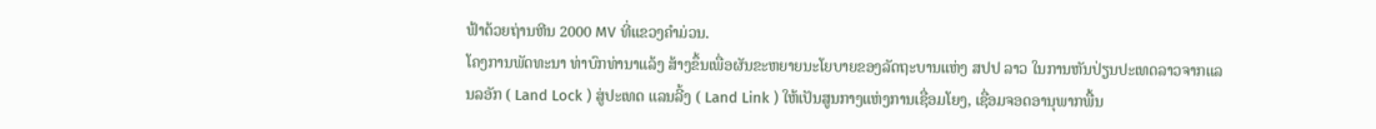ຟ້າດ້ວຍຖ່ານຫີນ 2000 MV ທີ່ແຂວງຄຳມ່ວນ.
ໂຄງການພັດທະນາ ທ່າບົກທ່ານາແລ້ງ ສ້າງຂຶ້ນເພື່ອຜັນຂະຫຍາຍນະໂຍບາຍຂອງລັດຖະບານແຫ່ງ ສປປ ລາວ ໃນການຫັນປ່ຽນປະເທດລາວຈາກແລນລອັກ ( Land Lock ) ສູ່ປະເທດ ແລນລີ້ງ ( Land Link ) ໃຫ້ເປັນສູນກາງແຫ່ງການເຊື່ອມໂຍງ, ເຊື່ອມຈອດອານຸພາກພື້ນ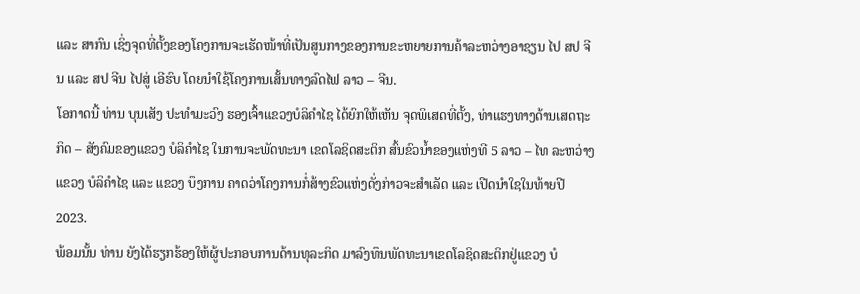ແລະ ສາກົນ ເຊິ່ງຈຸດທີ່ຕັ້ງຂອງໂຄງການຈະເຮັດໜ້າທີ່ເປັນສູນກາງຂອງການຂະຫຍາຍການຄ້າລະຫວ່າງອາຊຽນ ໄປ ສປ ຈີນ ແລະ ສປ ຈີນ ໄປສູ່ ເອີຮົບ ໂດຍນໍາໃຊ້ໂຄງການເສັ້ນທາງລົດໄຟ ລາວ – ຈີນ.
ໂອກາດນີ້ ທ່ານ ບຸນເສັງ ປະທຳມະວົງ ຮອງເຈົ້າແຂວງບໍລິຄຳໄຊ ໄດ້ຍົກໃຫ້ເຫັນ ຈຸດພິເສດທີ່ຕັ້ງ, ທ່າແຮງທາງດ້ານເສດຖະກິດ – ສັງຄົມຂອງແຂວງ ບໍລິຄຳໄຊ ໃນການຈະພັດທະນາ ເຂດໂລຊິດສະຕິກ ສົ້ນຂົວນໍ້າຂອງແຫ່ງທີ 5 ລາວ – ໄທ ລະຫວ່າງແຂວງ ບໍລິຄຳໄຊ ແລະ ແຂວງ ບຶງການ ຄາດວ່າໂຄງການກໍ່ສ້າງຂົວແຫ່ງດັ່ງກ່າວຈະສຳເລັດ ແລະ ເປີດນຳໃຊໃນທ້າຍປີ 2023.
ພ້ອມນັ້ນ ທ່ານ ຍັງໄດ້ຮຽກຮ້ອງໃຫ້ຜູ້ປະກອບການດ້ານທຸລະກິດ ມາລົງທຶນພັດທະນາເຂດໂລຊິດສະຕິກຢູ່ແຂວງ ບໍ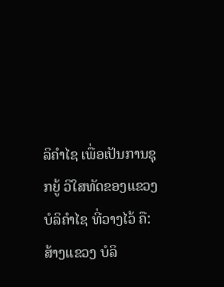ລິຄຳໄຊ ເພື່ອເປັນການຊຸກຍູ້ ວິໃສທັດຂອງແຂວງ ບໍລິຄຳໄຊ ທີ່ວາງໄວ້ ຄື: ສ້າງແຂວງ ບໍລິ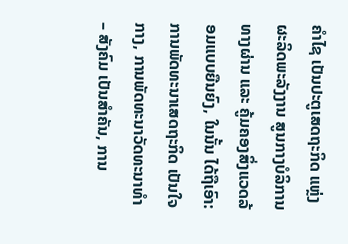ຄຳໄຊ ເປັນປະຕູເສດຖະກິດ ແຫຼ່ງຜະລິດພະລັງງານ ສູນກາງບໍລິການທາງຜ່ານ ແລະ ຄູ້ມຄອງສິ່ງແວດລ້ອມແບບຍືນຍົງ, ໃນນັ້ນ ໄດ້ຖືເອົາ: ການພັດທະນາເສດຖະກິດ ເປັນໃຈກາງ, ການພັດທະນາວັດທະນາທຳ – ສັງຄົມ ເປັນສຳຄັນ, ການ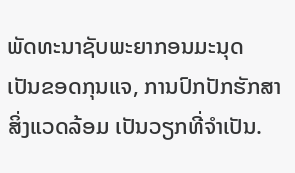ພັດທະນາຊັບພະຍາກອນມະນຸດ ເປັນຂອດກຸນແຈ, ການປົກປັກຮັກສາສິ່ງແວດລ້ອມ ເປັນວຽກທີ່ຈຳເປັນ.